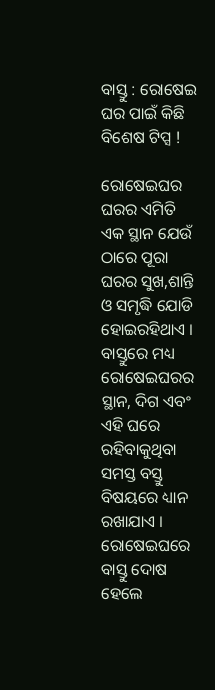ବାସ୍ତୁ : ରୋଷେଇ ଘର ପାଇଁ କିଛି ବିଶେଷ ଟିପ୍ସ !

ରୋଷେଇଘର ଘରର ଏମିତି ଏକ ସ୍ଥାନ ଯେଉଁ ଠାରେ ପୂରା ଘରର ସୁଖ,ଶାନ୍ତି ଓ ସମୃଦ୍ଧି ଯୋଡି ହୋଇରହିଥାଏ । ବାସ୍ତୁରେ ମଧ୍ୟ ରୋଷେଇଘରର ସ୍ଥାନ, ଦିଗ ଏବଂ ଏହି ଘରେ ରହିବାକୁଥିବା ସମସ୍ତ ବସ୍ତୁ ବିଷୟରେ ଧ୍ୟାନ ରଖାଯାଏ । ରୋଷେଇଘରେ ବାସ୍ତୁ ଦୋଷ ହେଲେ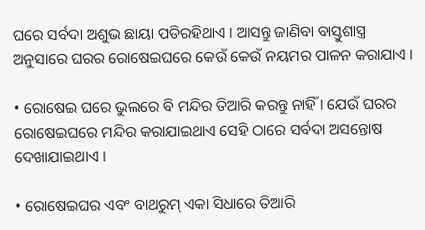ଘରେ ସର୍ବଦା ଅଶୁଭ ଛାୟା ପଡିରହିଥାଏ । ଆସନ୍ତୁ ଜାଣିବା ବାସ୍ତୁଶାସ୍ତ୍ର ଅନୁସାରେ ଘରର ରୋଷେଇଘରେ କେଉଁ କେଉଁ ନୟମର ପାଳନ କରାଯାଏ ।

• ରୋଷେଇ ଘରେ ଭୁଲରେ ବି ମନ୍ଦିର ତିଆରି କରନ୍ତୁ ନାହିଁ । ଯେଉଁ ଘରର ରୋଷେଇଘରେ ମନ୍ଦିର କରାଯାଇଥାଏ ସେହି ଠାରେ ସର୍ବଦା ଅସନ୍ତୋଷ ଦେଖାଯାଇଥାଏ ।

• ରୋଷେଇଘର ଏବଂ ବାଥରୁମ୍ ଏକା ସିଧାରେ ତିଆରି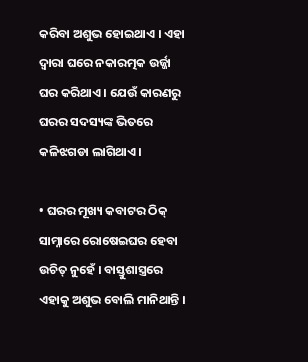କରିବା ଅଶୁଭ ହୋଇଥାଏ । ଏହା ଦ୍ବାରା ଘରେ ନକାରତ୍ମକ ଉର୍ଜ୍ଜା ଘର କରିଥାଏ । ଯେଉଁ କାରଣରୁ ଘରର ସଦସ୍ୟଙ୍କ ଭିତରେ କଳିଝଗଡା ଲାଗିଥାଏ ।

• ଘରର ମୂଖ୍ୟ କବାଟର ଠିକ୍ ସାମ୍ନାରେ ରୋଷେଇଘର ହେବା ଉଚିତ୍ ନୁହେଁ । ବାସ୍ତୁଶାସ୍ତ୍ରରେ ଏହାକୁ ଅଶୁଭ ବୋଲି ମାନିଥାନ୍ତି ।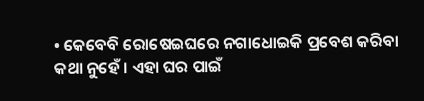• କେବେବି ରୋଷେଇଘରେ ନଗାଧୋଇକି ପ୍ରବେଶ କରିବା କଥା ନୁହେଁ । ଏହା ଘର ପାଇଁ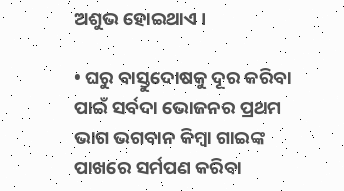ଅଶୁଭ ହୋଇଥାଏ ।

• ଘରୁ ବାସ୍ତୁଦୋଷକୁ ଦୂର କରିବା ପାଇଁ ସର୍ବଦା ଭୋଜନର ପ୍ରଥମ ଭାଗ ଭଗବାନ କିମ୍ବା ଗାଇଙ୍କ ପାଖରେ ସର୍ମପଣ କରିବା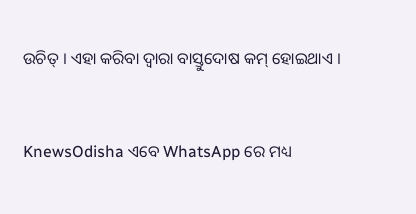ଉଚିତ୍ । ଏହା କରିବା ଦ୍ବାରା ବାସ୍ତୁଦୋଷ କମ୍ ହୋଇଥାଏ ।


KnewsOdisha ଏବେ WhatsApp ରେ ମଧ୍ୟ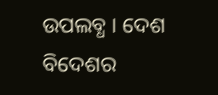ଉପଲବ୍ଧ । ଦେଶ ବିଦେଶର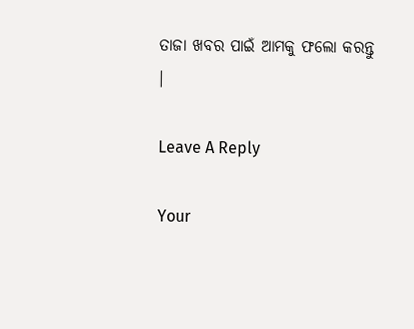ତାଜା ଖବର ପାଇଁ ଆମକୁ ଫଲୋ କରନ୍ତୁ ।

Leave A Reply

Your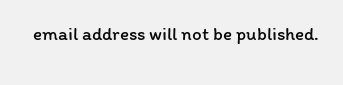email address will not be published.